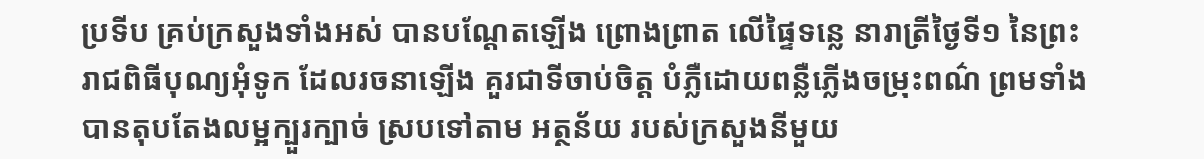ប្រទីប គ្រប់ក្រសួងទាំងអស់ បានបណ្ដែតឡើង ព្រោងព្រាត លើផ្ទៃទន្លេ នារាត្រីថ្ងៃទី១ នៃព្រះរាជពិធីបុណ្យអុំទូក ដែលរចនាឡើង គួរជាទីចាប់ចិត្ត បំភ្លឺដោយពន្លឺភ្លើងចម្រុះពណ៌ ព្រមទាំង បានតុបតែងលម្អក្បួរក្បាច់ ស្របទៅតាម អត្ថន័យ របស់ក្រសួងនីមួយ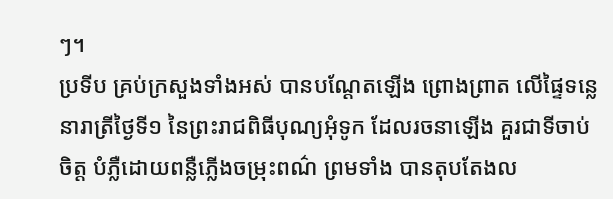ៗ។
ប្រទីប គ្រប់ក្រសួងទាំងអស់ បានបណ្ដែតឡើង ព្រោងព្រាត លើផ្ទៃទន្លេ នារាត្រីថ្ងៃទី១ នៃព្រះរាជពិធីបុណ្យអុំទូក ដែលរចនាឡើង គួរជាទីចាប់ចិត្ត បំភ្លឺដោយពន្លឺភ្លើងចម្រុះពណ៌ ព្រមទាំង បានតុបតែងល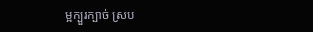ម្អក្បួរក្បាច់ ស្រប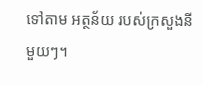ទៅតាម អត្ថន័យ របស់ក្រសួងនីមួយៗ។